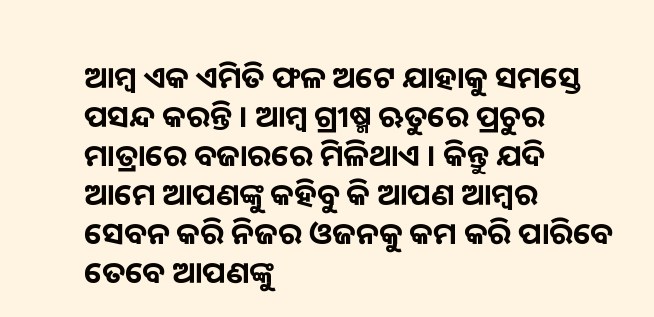ଆମ୍ବ ଏକ ଏମିତି ଫଳ ଅଟେ ଯାହାକୁ ସମସ୍ତେ ପସନ୍ଦ କରନ୍ତି । ଆମ୍ବ ଗ୍ରୀଷ୍ମ ଋତୁରେ ପ୍ରଚୁର ମାତ୍ରାରେ ବଜାରରେ ମିଳିଥାଏ । କିନ୍ତୁ ଯଦି ଆମେ ଆପଣଙ୍କୁ କହିବୁ କି ଆପଣ ଆମ୍ବର ସେବନ କରି ନିଜର ଓଜନକୁ କମ କରି ପାରିବେ ତେବେ ଆପଣଙ୍କୁ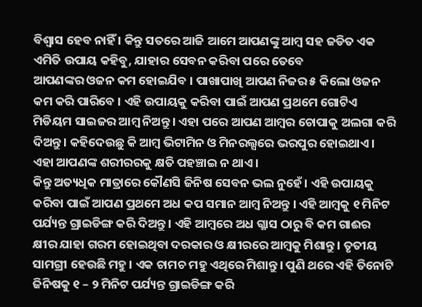ବିଶ୍ଵାସ ହେବ ନାହିଁ । କିନ୍ତୁ ସତରେ ଆଜି ଆମେ ଆପଣଙ୍କୁ ଆମ୍ବ ସହ ଜଡିତ ଏକ ଏମିତି ଉପାୟ କହିବୁ, ଯାହାର ସେବନ କରିବା ପରେ ତେବେ
ଆପଣଙ୍କର ଓଜନ କମ ହୋଇଯିବ । ପାଖାପାଖି ଆପଣ ନିଜର ୫ କିଲୋ ଓଜନ କମ କରି ପାରିବେ । ଏହି ଉପାୟକୁ କରିବା ପାଇଁ ଆପଣ ପ୍ରଥମେ ଗୋଟିଏ ମିଡିୟମ ସାଇଜର ଆମ୍ବ ନିଅନ୍ତୁ । ଏହା ପରେ ଆପଣ ଆମ୍ବର ଚୋପାକୁ ଅଲଗା କରି ଦିଅନ୍ତୁ । କହିଦେଉଛୁ କି ଆମ୍ବ ଭିଟାମିନ ଓ ମିନରଲ୍ସରେ ଭରପୁର ହୋଇଥାଏ । ଏହା ଆପଣଙ୍କ ଶରୀରରକୁ କ୍ଷତି ପହଞ୍ଚାଇ ନ ଥାଏ ।
କିନ୍ତୁ ଅତ୍ୟଧିକ ମାତ୍ରାରେ କୌଣସି ଜିନିଷ ସେବନ ଭଲ ନୁହେଁ । ଏହି ଉପାୟକୁ କରିବା ପାଇଁ ଆପଣ ପ୍ରଥମେ ଅଧ କପ ସମାନ ଆମ୍ବ ନିଅନ୍ତୁ । ଏହି ଆମ୍ବକୁ ୧ ମିନିଟ ପର୍ଯ୍ୟନ୍ତ ଗ୍ରାଇଡିଙ୍ଗ କରି ଦିଅନ୍ତୁ । ଏହି ଆମ୍ବରେ ଅଧ ଗ୍ଳାସ ଠାରୁ ବି କମ ଗାଈର କ୍ଷୀର ଯାହା ଗରମ ହୋଇଥିବା ଦରକାର ଓ କ୍ଷୀରରେ ଆମ୍ବକୁ ମିଶାନ୍ତୁ । ତୃତୀୟ ସାମଗ୍ରୀ ହେଉଛି ମହୁ । ଏକ ଚାମଚ ମହୁ ଏଥିରେ ମିଶାନ୍ତୁ । ପୁଣି ଥରେ ଏହି ତିନୋଟି ଜିନିଷକୁ ୧ – ୨ ମିନିଟ ପର୍ଯ୍ୟନ୍ତ ଗ୍ରାଇଡିଙ୍ଗ କରି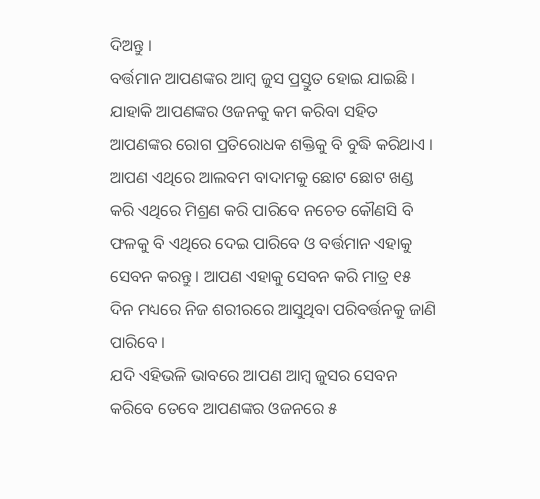ଦିଅନ୍ତୁ ।
ବର୍ତ୍ତମାନ ଆପଣଙ୍କର ଆମ୍ବ ଜୁସ ପ୍ରସ୍ତୁତ ହୋଇ ଯାଇଛି । ଯାହାକି ଆପଣଙ୍କର ଓଜନକୁ କମ କରିବା ସହିତ ଆପଣଙ୍କର ରୋଗ ପ୍ରତିରୋଧକ ଶକ୍ତିକୁ ବି ବୁଦ୍ଧି କରିଥାଏ । ଆପଣ ଏଥିରେ ଆଲବମ ବାଦାମକୁ ଛୋଟ ଛୋଟ ଖଣ୍ଡ କରି ଏଥିରେ ମିଶ୍ରଣ କରି ପାରିବେ ନଚେତ କୌଣସି ବି ଫଳକୁ ବି ଏଥିରେ ଦେଇ ପାରିବେ ଓ ବର୍ତ୍ତମାନ ଏହାକୁ ସେବନ କରନ୍ତୁ । ଆପଣ ଏହାକୁ ସେବନ କରି ମାତ୍ର ୧୫ ଦିନ ମଧ୍ୟରେ ନିଜ ଶରୀରରେ ଆସୁଥିବା ପରିବର୍ତ୍ତନକୁ ଜାଣି ପାରିବେ ।
ଯଦି ଏହିଭଳି ଭାବରେ ଆପଣ ଆମ୍ବ ଜୁସର ସେବନ କରିବେ ତେବେ ଆପଣଙ୍କର ଓଜନରେ ୫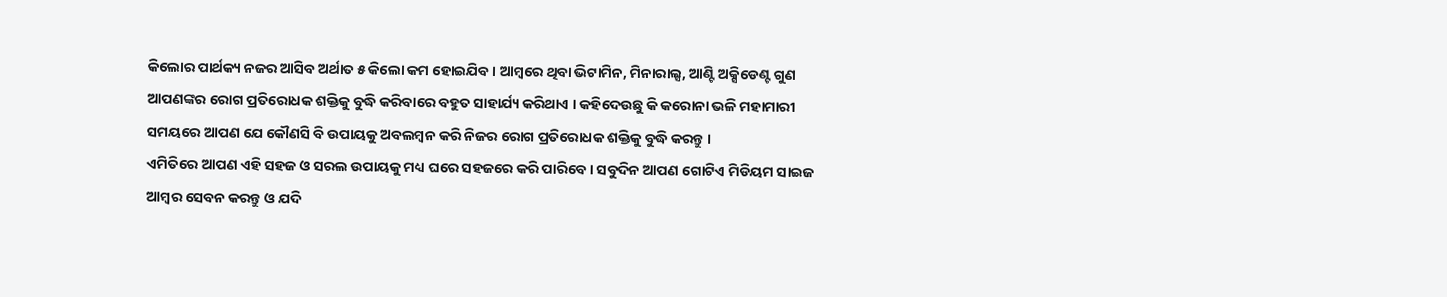କିଲୋର ପାର୍ଥକ୍ୟ ନଜର ଆସିବ ଅର୍ଥାତ ୫ କିଲୋ କମ ହୋଇଯିବ । ଆମ୍ବରେ ଥିବା ଭିଟାମିନ, ମିନାରାଲ୍ସ, ଆଣ୍ଟି ଅକ୍ସିଡେଣ୍ଟ ଗୁଣ ଆପଣଙ୍କର ରୋଗ ପ୍ରତିରୋଧକ ଶକ୍ତିକୁ ବୁଦ୍ଧି କରିବାରେ ବହୁତ ସାହାର୍ଯ୍ୟ କରିଥାଏ । କହିଦେଉଛୁ କି କରୋନା ଭଳି ମହାମାରୀ ସମୟରେ ଆପଣ ଯେ କୌଣସି ବି ଉପାୟକୁ ଅବଲମ୍ବନ କରି ନିଜର ରୋଗ ପ୍ରତିରୋଧକ ଶକ୍ତିକୁ ବୁଦ୍ଧି କରନ୍ତୁ ।
ଏମିତିରେ ଆପଣ ଏହି ସହଜ ଓ ସରଲ ଉପାୟକୁ ମଧ୍ୟ ଘରେ ସହଜରେ କରି ପାରିବେ । ସବୁଦିନ ଆପଣ ଗୋଟିଏ ମିଡିୟମ ସାଇଜ ଆମ୍ବର ସେବନ କରନ୍ତୁ ଓ ଯଦି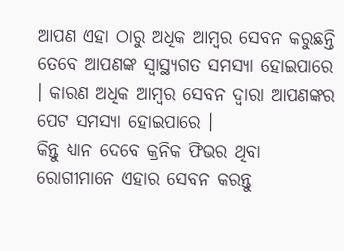ଆପଣ ଏହା ଠାରୁ ଅଧିକ ଆମ୍ବର ସେବନ କରୁଛନ୍ତି ତେବେ ଆପଣଙ୍କ ସ୍ୱାସ୍ଥ୍ୟଗତ ସମସ୍ୟା ହୋଇପାରେ । କାରଣ ଅଧିକ ଆମ୍ବର ସେବନ ଦ୍ଵାରା ଆପଣଙ୍କର ପେଟ ସମସ୍ୟା ହୋଇପାରେ ।
କିନ୍ତୁ ଧ୍ୟାନ ଦେବେ କ୍ରନିକ ଫିଭର ଥିବା ରୋଗୀମାନେ ଏହାର ସେବନ କରନ୍ତୁ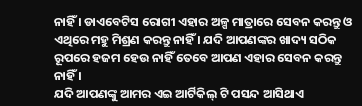ନାହିଁ । ଡାଏବେଟିସ ରୋଗୀ ଏହାର ଅଳ୍ପ ମାତ୍ରାରେ ସେବନ କରନ୍ତୁ ଓ ଏଥିରେ ମହୁ ମିଶ୍ରଣ କରନ୍ତୁ ନାହିଁ । ଯଦି ଆପଣଙ୍କର ଖାଦ୍ୟ ସଠିକ ରୂପରେ ହଜମ ହେଉ ନାହିଁ ତେବେ ଆପଣ ଏହାର ସେବନ କରନ୍ତୁ ନାହିଁ ।
ଯଦି ଆପଣଙ୍କୁ ଆମର ଏଇ ଆର୍ଟିକିଲ୍ ଟି ପସନ୍ଦ ଆସିଥାଏ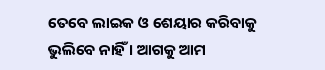ତେବେ ଲାଇକ ଓ ଶେୟାର କରିବାକୁ ଭୁଲିବେ ନାହିଁ । ଆଗକୁ ଆମ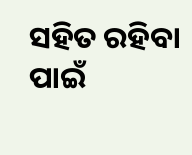ସହିତ ରହିବା ପାଇଁ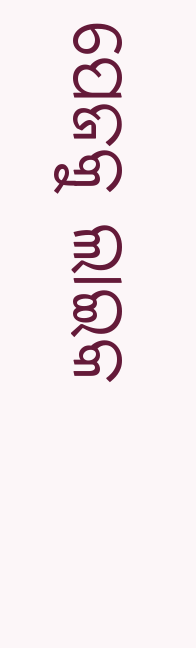ପେଜକୁ ଲାଇକ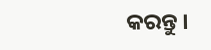କରନ୍ତୁ ।